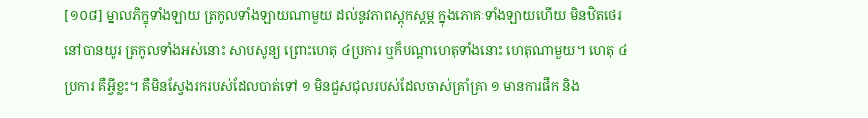[១០៨] ម្នាលភិក្ខុទាំងឡាយ ត្រកូលទាំងឡាយណាមួយ ដល់នូវភាពស្ដុកស្ដម្ភ ក្នុងភោគៈទាំងឡាយហើយ មិនឋិតថេរនៅបានយូរ ត្រកូលទាំងអស់នោះ សាបសូន្យ ព្រោះហេតុ ៤ប្រការ ឬក៏បណ្ដាហេតុទាំងនោះ ហេតុណាមួយ។ ហេតុ ៤ប្រការ គឺអ្វីខ្លះ។ គឺមិនស្វែងរករបស់ដែលបាត់ទៅ ១ មិនជួសជុលរបស់ដែលចាស់គ្រាំគ្រា ១ មានការផឹក និង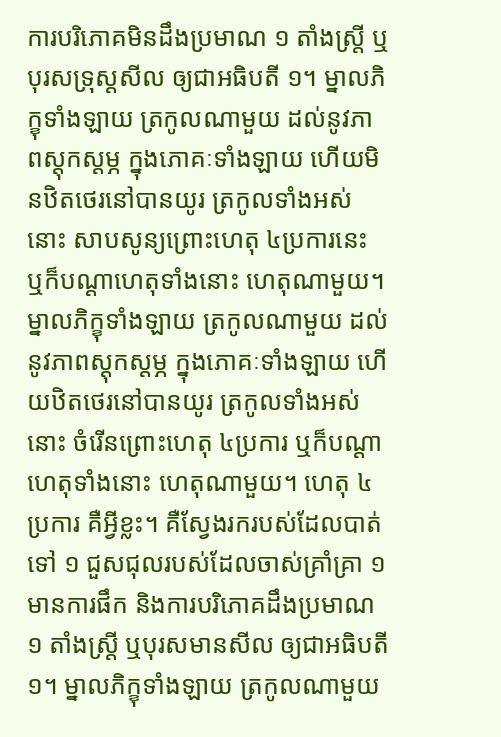ការបរិភោគមិនដឹងប្រមាណ ១ តាំងស្រ្តី ឬបុរសទ្រុស្ដសីល ឲ្យជាអធិបតី ១។ ម្នាលភិក្ខុទាំងឡាយ ត្រកូលណាមួយ ដល់នូវភាពស្ដុកស្ដម្ភ ក្នុងភោគៈទាំងឡាយ ហើយមិនឋិតថេរនៅបានយូរ ត្រកូលទាំងអស់នោះ សាបសូន្យព្រោះហេតុ ៤ប្រការនេះ ឬក៏បណ្ដាហេតុទាំងនោះ ហេតុណាមួយ។ ម្នាលភិក្ខុទាំងឡាយ ត្រកូលណាមួយ ដល់នូវភាពស្ដុកស្ដម្ភ ក្នុងភោគៈទាំងឡាយ ហើយឋិតថេរនៅបានយូរ ត្រកូលទាំងអស់នោះ ចំរើនព្រោះហេតុ ៤ប្រការ ឬក៏បណ្ដាហេតុទាំងនោះ ហេតុណាមួយ។ ហេតុ ៤ប្រការ គឺអ្វីខ្លះ។ គឺស្វែងរករបស់ដែលបាត់ទៅ ១ ជួសជុលរបស់ដែលចាស់គ្រាំគ្រា ១ មានការផឹក និងការបរិភោគដឹងប្រមាណ ១ តាំងស្រ្ដី ឬបុរសមានសីល ឲ្យជាអធិបតី ១។ ម្នាលភិក្ខុទាំងឡាយ ត្រកូលណាមួយ